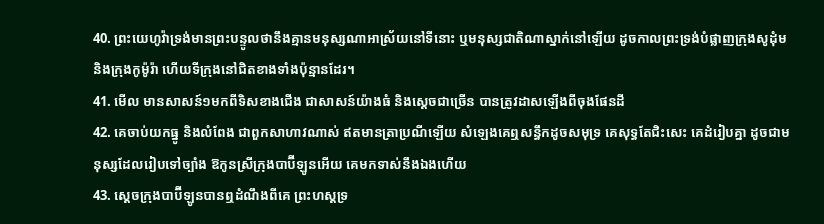40. ព្រះយេហូវ៉ាទ្រង់មានព្រះបន្ទូលថានឹងគ្មានមនុស្សណាអាស្រ័យនៅទីនោះ ឬមនុស្សជាតិណាស្នាក់នៅឡើយ ដូចកាលព្រះទ្រង់បំផ្លាញក្រុងសូដុំម និងក្រុងកូម៉ូរ៉ា ហើយទីក្រុងនៅជិតខាងទាំងប៉ុន្មានដែរ។
41. មើល មានសាសន៍១មកពីទិសខាងជើង ជាសាសន៍យ៉ាងធំ និងស្តេចជាច្រើន បានត្រូវដាសឡើងពីចុងផែនដី
42. គេចាប់យកធ្នូ និងលំពែង ជាពួកសាហាវណាស់ ឥតមានត្រាប្រណីឡើយ សំឡេងគេឮសន្ធឹកដូចសមុទ្រ គេសុទ្ធតែជិះសេះ គេដំរៀបគ្នា ដូចជាមនុស្សដែលរៀបទៅច្បាំង ឱកូនស្រីក្រុងបាប៊ីឡូនអើយ គេមកទាស់នឹងឯងហើយ
43. ស្តេចក្រុងបាប៊ីឡូនបានឮដំណឹងពីគេ ព្រះហស្តទ្រ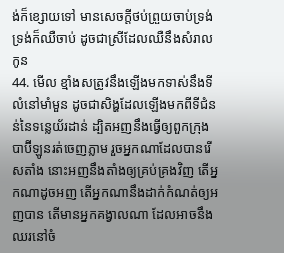ង់ក៏ខ្សោយទៅ មានសេចក្តីថប់ព្រួយចាប់ទ្រង់ ទ្រង់ក៏ឈឺចាប់ ដូចជាស្រីដែលឈឺនឹងសំរាលកូន
44. មើល ខ្មាំងសត្រូវនឹងឡើងមកទាស់នឹងទីលំនៅមាំមួន ដូចជាសិង្ហដែលឡើងមកពីទីជំនន់នៃទន្លេយ័រដាន់ ដ្បិតអញនឹងធ្វើឲ្យពួកក្រុងបាប៊ីឡូនរត់ចេញភ្លាម រួចអ្នកណាដែលបានរើសតាំង នោះអញនឹងតាំងឲ្យគ្រប់គ្រងវិញ តើអ្នកណាដូចអញ តើអ្នកណានឹងដាក់កំណត់ឲ្យអញបាន តើមានអ្នកគង្វាលណា ដែលអាចនឹងឈរនៅចំ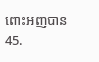ពោះអញបាន
45.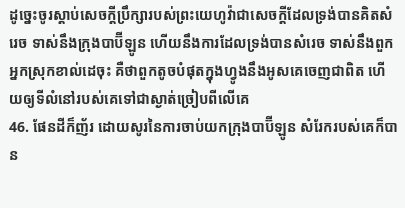ដូច្នេះចូរស្តាប់សេចក្តីប្រឹក្សារបស់ព្រះយេហូវ៉ាជាសេចក្តីដែលទ្រង់បានគិតសំរេច ទាស់នឹងក្រុងបាប៊ីឡូន ហើយនឹងការដែលទ្រង់បានសំរេច ទាស់នឹងពួកអ្នកស្រុកខាល់ដេចុះ គឺថាពួកតូចបំផុតក្នុងហ្វូងនឹងអូសគេចេញជាពិត ហើយឲ្យទីលំនៅរបស់គេទៅជាស្ងាត់ច្រៀបពីលើគេ
46. ផែនដីក៏ញ័រ ដោយសូរនៃការចាប់យកក្រុងបាប៊ីឡូន សំរែករបស់គេក៏បាន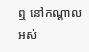ឮ នៅកណ្តាលអស់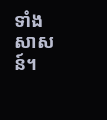ទាំងសាសន៍។